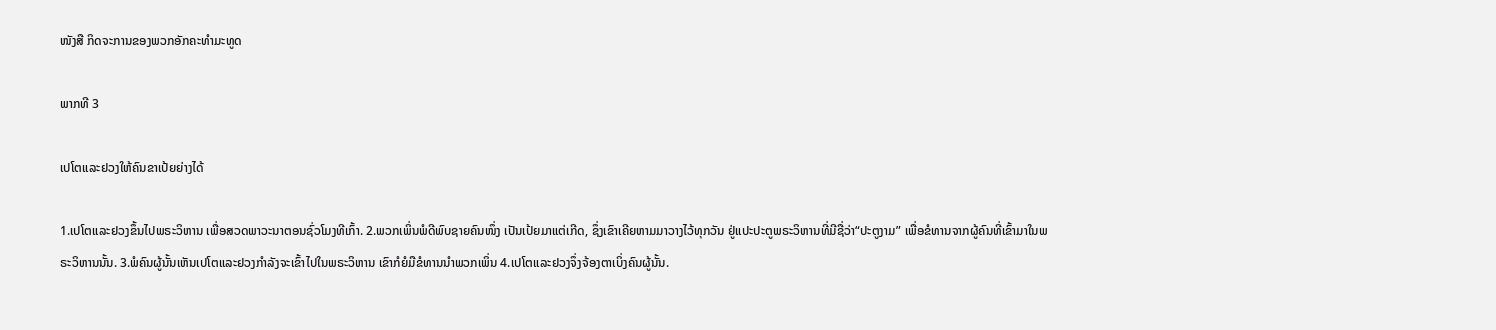ໜັງສື ກິດຈະການຂອງພວກອັກຄະທຳມະທູດ

ພາກທີ 3

ເປໂຕແລະຢວງໃຫ້ຄົນຂາເປ້ຍຍ່າງໄດ້

1.ເປໂຕແລະຢວງຂຶ້ນໄປພຣະວິຫານ ເພື່ອສວດພາວະນາຕອນຊົ່ວໂມງທີເກົ້າ. 2.ພວກເພິ່ນພໍດີພົບຊາຍຄົນໜຶ່ງ ເປັນເປ້ຍມາແຕ່ເກີດ, ຊຶ່ງເຂົາເຄີຍຫາມມາວາງໄວ້ທຸກວັນ ຢູ່ແປະປະຕູພຣະວິຫານທີ່ມີຊື່ວ່າ“ປະຕູງາມ” ເພື່ອຂໍທານຈາກຜູ້ຄົນທີ່ເຂົ້າມາໃນພຣະວິຫານນັ້ນ. 3.ພໍຄົນຜູ້ນັ້ນເຫັນເປໂຕແລະຢວງກຳລັງຈະເຂົ້າໄປໃນພຣະວິຫານ ເຂົາກໍຍໍມືຂໍທານນຳພວກເພິ່ນ 4.ເປໂຕແລະຢວງຈຶ່ງຈ້ອງຕາເບິ່ງຄົນຜູ້ນັ້ນ.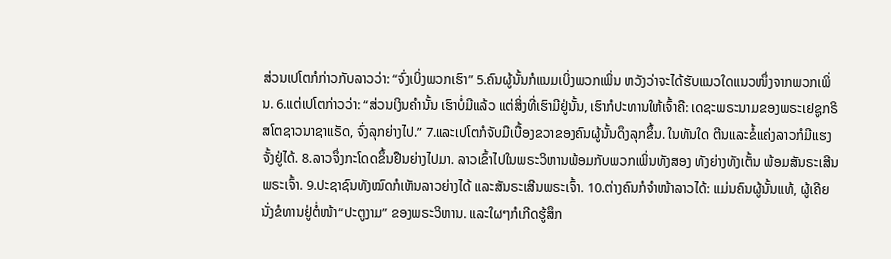ສ່ວນເປໂຕກໍກ່າວກັບລາວວ່າ: “ຈົ່ງເບິ່ງພວກເຮົາ” 5.ຄົນຜູ້ນັ້ນກໍແນມເບິ່ງພວກເພິ່ນ ຫວັງວ່າຈະໄດ້ຮັບແນວໃດແນວໜຶ່ງຈາກພວກເພິ່ນ. 6.ແຕ່ເປໂຕກ່າວວ່າ: “ສ່ວນເງິນຄຳນັ້ນ ເຮົາບໍ່ມີແລ້ວ ແຕ່ສິ່ງທີ່ເຮົາມີຢູ່ນັ້ນ, ເຮົາກໍປະທານໃຫ້ເຈົ້າຄື: ເດຊະພຣະນາມຂອງພຣະເຢຊູກຣິສໂຕຊາວນາຊາແຣັດ, ຈົ່ງລຸກຍ່າງໄປ.” 7.ແລະເປໂຕກໍຈັບມືເບື້ອງຂວາຂອງຄົນຜູ້ນັ້ນດຶງລຸກຂຶ້ນ. ໃນທັນໃດ ຕີນແລະຂໍ້ແຄ່ງລາວກໍມີແຮງຈັ້ງຢູ່ໄດ້. 8.ລາວຈຶ່ງກະໂດດຂຶ້ນຢືນຍ່າງໄປມາ. ລາວເຂົ້າໄປໃນພຣະວິຫານພ້ອມກັບພວກເພິ່ນທັງສອງ ທັງຍ່າງທັງເຕັ້ນ ພ້ອມສັນຣະເສີນພຣະເຈົ້າ. 9.ປະຊາຊົນທັງໝົດກໍເຫັນລາວຍ່າງໄດ້ ແລະສັນຣະເສີນພຣະເຈົ້າ. 10.ຕ່າງຄົນກໍຈຳໜ້າລາວໄດ້: ແມ່ນຄົນຜູ້ນັ້ນແທ້, ຜູ້ເຄີຍນັ່ງຂໍທານຢູ່ຕໍ່ໜ້າ“ປະຕູງາມ” ຂອງພຣະວິຫານ. ແລະໃຜໆກໍເກີດຮູ້ສຶກ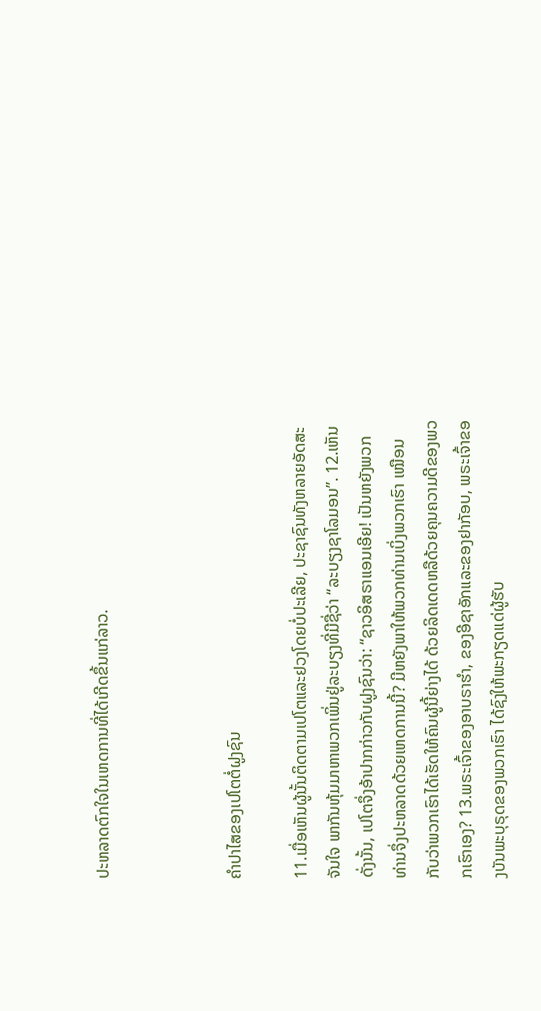ປະຫລາດຕົກໃຈໃນເຫດການທີ່ໄດ້ເກີດຂຶ້ນແກ່ລາວ.



ຄຳປາໄສຂອງເປໂຕຕໍ່ຝູງຊົນ

11.ເມື່ອເຫັນຜູ້ນັ້ນຕິດຕາມເປໂຕແລະຢວງໂດຍບໍ່ປະເລີຍ, ປະຊາຊົນທັງຫລາຍອັດສະຈັນໃຈ ພາກັນຫຸ້ມມາຫາພວກເພິ່ນຢູ່ລະບຽງທີ່ມີຊື່ວ່າ “ລະບຽງຊາໂລມອນ”. 12.ເຫັນດັ່ງນັ້ນ, ເປໂຕຈຶ່ງອ້າປາກກ່າວກັບຝູງຊົນວ່າ: “ຊາວອິສຣາແອນເອີຍ! ເປັນຫຍັງພວກທ່ານຈຶ່ງປະຫລາດດ້ວຍເຫດການນີ້? ມີຫຍັງພາໃຫ້ພວກທ່ານເບິ່ງພວກເຮົາ ເໝືອນກັບວ່າພວກເຮົາໄດ້ເຮັດໃຫ້ຄົນຜູ້ນີ້ຍ່າງໄດ້ ດ້ວຍລິດເດດຫລືດ້ວຍຄຸນຄວາມດີຂອງພວກເຮົາເອງ? 13.ພຣະເຈົ້າຂອງອາບຣາຮຳ, ຂອງອີຊາອັກແລະຂອງຢາກັອບ, ພຣະເຈົ້າຂອງບັນພະບຸຣຸດຂອງພວກເຮົາ ໄດ້ຊົງໃຫ້ພະກຽດແດ່ຜູ້ຮັບ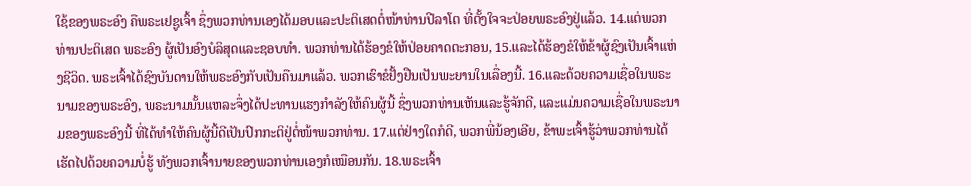ໃຊ້ຂອງພຣະອົງ ຄືພຣະເຢຊູເຈົ້າ ຊຶ່ງພວກທ່ານເອງໄດ້ມອບແລະປະຕິເສດຕໍ່ໜ້າທ່ານປີລາໂຕ ທີ່ຕັ້ງໃຈຈະປ່ອຍພຣະອົງຢູ່ແລ້ວ. 14.ແຕ່ພວກທ່ານປະຕິເສດ ພຣະອົງ ຜູ້ເປັນອົງບໍລິສຸດແລະຊອບທຳ. ພວກທ່ານໄດ້ຮ້ອງຂໍໃຫ້ປ່ອຍຄາດຕະກອນ, 15.ແລະໄດ້ຮ້ອງຂໍໃຫ້ຂ້າຜູ້ຊົງເປັນເຈົ້າແຫ່ງຊີວິດ. ພຣະເຈົ້າໄດ້ຊົງບັນດານໃຫ້ພຣະອົງກັບເປັນຄືນມາແລ້ວ. ພວກເຮົາຂໍຢັ້ງຢືນເປັນພະຍານໃນເລື່ອງນີ້. 16.ແລະດ້ວຍຄວາມເຊື່ອໃນພຣະນາມຂອງພຣະອົງ, ພຣະນາມນັ້ນແຫລະຈຶ່ງໄດ້ປະທານແຮງກຳລັງໃຫ້ຄົນຜູ້ນີ້ ຊຶ່ງພວກທ່ານເຫັນແລະຮູ້ຈັກດີ, ແລະແມ່ນຄວາມເຊື່ອໃນພຣະນາມຂອງພຣະອົງນີ້ ທີ່ໄດ້ທຳໃຫ້ຄົນຜູ້ນີ້ດີເປັນປົກກະຕິຢູ່ຕໍ່ໜ້າພວກທ່ານ. 17.ແຕ່ຢ່າງໃດກໍດີ, ພວກພີ່ນ້ອງເອີຍ, ຂ້າພະເຈົ້າຮູ້ວ່າພວກທ່ານໄດ້ເຮັດໄປດ້ວຍຄວາມບໍ່ຮູ້ ທັງພວກເຈົ້ານາຍຂອງພວກທ່ານເອງກໍເໝືອນກັນ. 18.ພຣະເຈົ້າ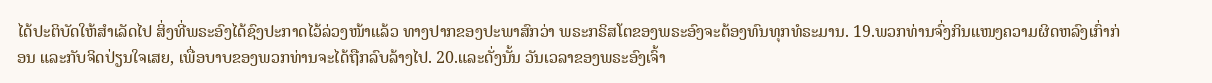ໄດ້ປະຕິບັດໃຫ້ສຳເລັດໄປ ສິ່ງທີ່ພຣະອົງໄດ້ຊົງປະກາດໄວ້ລ່ວງໜ້າແລ້ວ ທາງປາກຂອງປະພາສົກວ່າ ພຣະກຣິສໂຕຂອງພຣະອົງຈະຕ້ອງທົນທຸກທໍຣະມານ. 19.ພວກທ່ານຈົ່ງກິນແໜງຄວາມຜິດຫລົງເກົ່າກ່ອນ ແລະກັບຈິດປ່ຽນໃຈເສຍ, ເພື່ອບາບຂອງພວກທ່ານຈະໄດ້ຖືກລົບລ້າງໄປ. 20.ແລະດັ່ງນັ້ນ ວັນເວລາຂອງພຣະອົງເຈົ້າ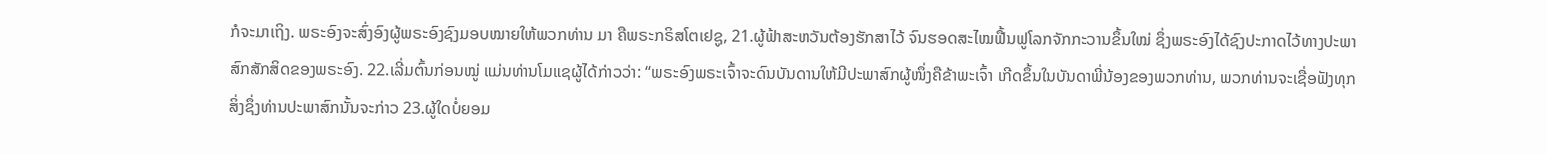ກໍຈະມາເຖິງ. ພຣະອົງຈະສົ່ງອົງຜູ້ພຣະອົງຊົງມອບໝາຍໃຫ້ພວກທ່ານ ມາ ຄືພຣະກຣິສໂຕເຢຊູ, 21.ຜູ້ຟ້າສະຫວັນຕ້ອງຮັກສາໄວ້ ຈົນຮອດສະໄໝຟື້ນຟູໂລກຈັກກະວານຂຶ້ນໃໝ່ ຊຶ່ງພຣະອົງໄດ້ຊົງປະກາດໄວ້ທາງປະພາສົກສັກສິດຂອງພຣະອົງ. 22.ເລີ່ມຕົ້ນກ່ອນໝູ່ ແມ່ນທ່ານໂມແຊຜູ້ໄດ້ກ່າວວ່າ: “ພຣະອົງພຣະເຈົ້າຈະດົນບັນດານໃຫ້ມີປະພາສົກຜູ້ໜຶ່ງຄືຂ້າພະເຈົ້າ ເກີດຂຶ້ນໃນບັນດາພີ່ນ້ອງຂອງພວກທ່ານ, ພວກທ່ານຈະເຊື່ອຟັງທຸກສິ່ງຊຶ່ງທ່ານປະພາສົກນັ້ນຈະກ່າວ 23.ຜູ້ໃດບໍ່ຍອມ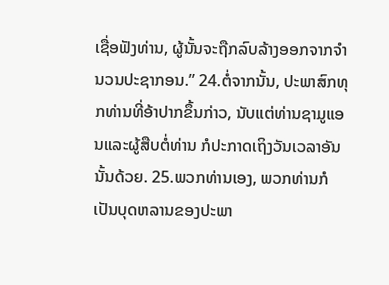ເຊື່ອຟັງທ່ານ, ຜູ້ນັ້ນຈະຖືກລົບລ້າງອອກຈາກຈຳນວນປະຊາກອນ.” 24.ຕໍ່ຈາກນັ້ນ, ປະພາສົກທຸກທ່ານທີ່ອ້າປາກຂຶ້ນກ່າວ, ນັບແຕ່ທ່ານຊາມູແອນແລະຜູ້ສືບຕໍ່ທ່ານ ກໍປະກາດເຖິງວັນເວລາອັນນັ້ນດ້ວຍ. 25.ພວກທ່ານເອງ, ພວກທ່ານກໍເປັນບຸດຫລານຂອງປະພາ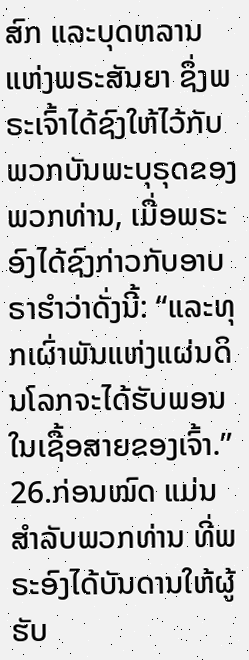ສົກ ແລະບຸດຫລານແຫ່ງພຣະສັນຍາ ຊຶ່ງພຣະເຈົ້າໄດ້ຊົງໃຫ້ໄວ້ກັບພວກບັນພະບຸຣຸດຂອງພວກທ່ານ, ເມື່ອພຣະອົງໄດ້ຊົງກ່າວກັບອາບຣາຮຳວ່າດັ່ງນີ້: “ແລະທຸກເຜົ່າພັນແຫ່ງແຜ່ນດິນໂລກຈະໄດ້ຮັບພອນໃນເຊື້ອສາຍຂອງເຈົ້າ.” 26.ກ່ອນໝົດ ແມ່ນສຳລັບພວກທ່ານ ທີ່ພຣະອົງໄດ້ບັນດານໃຫ້ຜູ້ຮັບ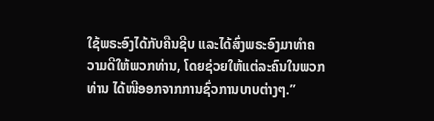ໃຊ້ພຣະອົງໄດ້ກັບຄືນຊີບ ແລະໄດ້ສົ່ງພຣະອົງມາທຳຄວາມດີໃຫ້ພວກທ່ານ, ໂດຍຊ່ວຍໃຫ້ແຕ່ລະຄົນໃນພວກທ່ານ ໄດ້ໜີອອກຈາກການຊົ່ວການບາບຕ່າງໆ.”